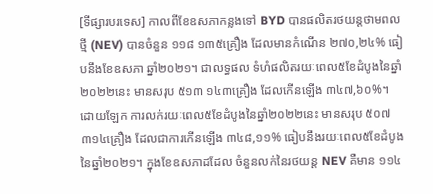[ទីផ្សារបរទេស] កាលពីខែឧសភាកន្លងទៅ BYD បានផលិតរថយន្តថាមពលថ្មី (NEV) បានចំនួន ១១៨ ១៣៥គ្រឿង ដែលមានកំណើន ២៧០,២៤% ធៀបនឹងខែឧសភា ឆ្នាំ២០២១។ ជាលទ្ធផល ទំហំផលិតរយៈពេល៥ខែដំបូងនៃឆ្នាំ២០២២នេះ មានសរុប ៥១៣ ១៤៣គ្រឿង ដែលកើនឡើង ៣៤៧,៦០%។
ដោយឡែក ការលក់រយៈពេល៥ខែដំបូងនៃឆ្នាំ២០២២នេះ មានសរុប ៥០៧ ៣១៤គ្រឿង ដែលជាការកើនឡើង ៣៤៨,១១% ធៀបនឹងរយៈពេល៥ខែដំបូងនៃឆ្នាំ២០២១។ ក្នុងខែឧសភាដដែល ចំនួនលក់នៃរថយន្ត NEV គឺមាន ១១៤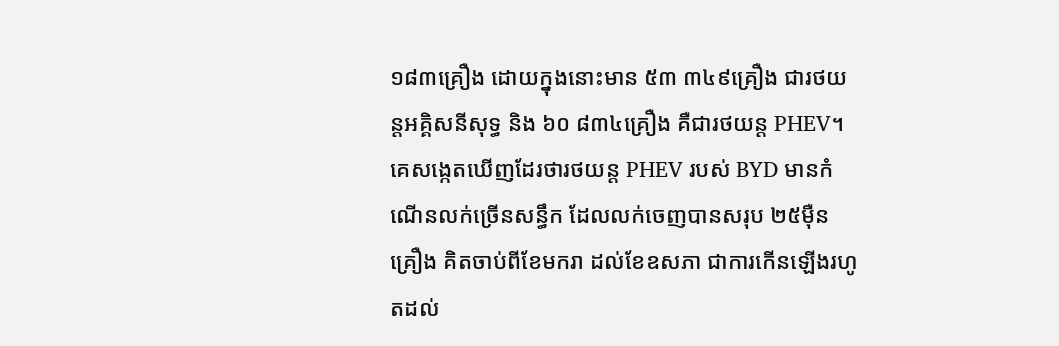១៨៣គ្រឿង ដោយក្នុងនោះមាន ៥៣ ៣៤៩គ្រឿង ជារថយន្តអគ្គិសនីសុទ្ធ និង ៦០ ៨៣៤គ្រឿង គឺជារថយន្ត PHEV។
គេសង្កេតឃើញដែរថារថយន្ត PHEV របស់ BYD មានកំណើនលក់ច្រើនសន្ធឹក ដែលលក់ចេញបានសរុប ២៥ម៉ឺនគ្រឿង គិតចាប់ពីខែមករា ដល់ខែឧសភា ជាការកើនឡើងរហូតដល់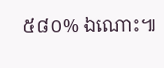៥៨០% ឯណោះ៕